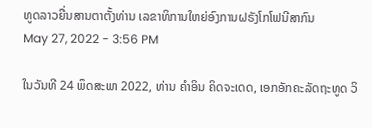ທູດລາວຍື່ນສານຕາຕັ້ງທ່ານ ເລຂາທິການໃຫຍ່ອົງການຝຣັງໂກໂຟນີສາກົນ
May 27, 2022 - 3:56 PM

ໃນວັນທີ 24 ພຶດສະພາ 2022, ທ່ານ ຄຳອິນ ຄິດຈະເດດ, ເອກອັກຄະລັດຖະທູດ ວິ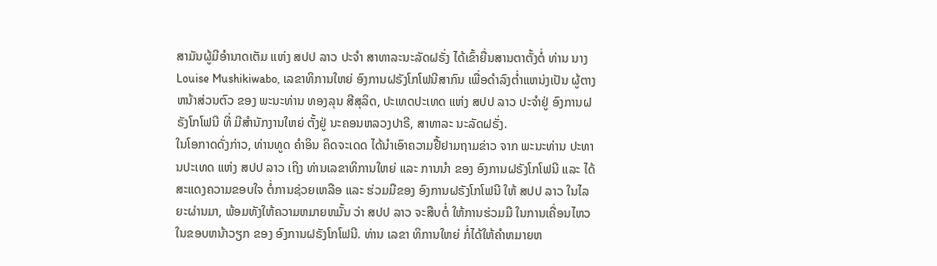ສາມັນຜູ້ມີອຳນາດເຕັມ ແຫ່ງ ສປປ ລາວ ປະຈຳ ສາທາລະນະລັດຝຣັ່ງ ໄດ້ເຂົ້າຍື່ນສານຕາຕັ້ງຕໍ່ ທ່ານ ນາງ Louise Mushikiwabo, ເລຂາທິການໃຫຍ່ ອົງການຝຣັງໂກໂຟນີສາກົນ ເພື່ອດຳລົງຕ່ຳແຫນ່ງເປັນ ຜູ້ຕາງຫນ້າສ່ວນຕົວ ຂອງ ພະນະທ່ານ ທອງລຸນ ສີສຸລິດ, ປະເທດປະເທດ ແຫ່ງ ສປປ ລາວ ປະຈຳຢູ່ ອົງການຝຣັງໂກໂຟນີ ທີ່ ມີສຳນັກງານໃຫຍ່ ຕັ້ງຢູ່ ນະຄອນຫລວງປາຣີ, ສາທາລະ ນະລັດຝຣັ່ງ.
ໃນໂອກາດດັ່ງກ່າວ, ທ່ານທູດ ຄຳອິນ ຄິດຈະເດດ ໄດ້ນໍາເອົາຄວາມຢື້ຢາມຖາມຂ່າວ ຈາກ ພະນະທ່ານ ປະທານປະເທດ ແຫ່ງ ສປປ ລາວ ເຖິງ ທ່ານເລຂາທິການໃຫຍ່ ແລະ ການນຳ ຂອງ ອົງການຝຣັງໂກໂຟນີ ແລະ ໄດ້ສະແດງຄວາມຂອບໃຈ ຕໍ່ການຊ່ວຍເຫລືອ ແລະ ຮ່ວມມືຂອງ ອົງການຝຣັງໂກໂຟນີ ໃຫ້ ສປປ ລາວ ໃນໄລຍະຜ່ານມາ, ພ້ອມທັງໃຫ້ຄວາມຫມາຍຫມັ້ນ ວ່າ ສປປ ລາວ ຈະສືບຕໍ່ ໃຫ້ການຮ່ວມມື ໃນການເຄື່ອນໄຫວ ໃນຂອບຫນ້າວຽກ ຂອງ ອົງການຝຣັງໂກໂຟນີ. ທ່ານ ເລຂາ ທິການໃຫຍ່ ກໍ່ໄດ້ໃຫ້ຄຳຫມາຍຫ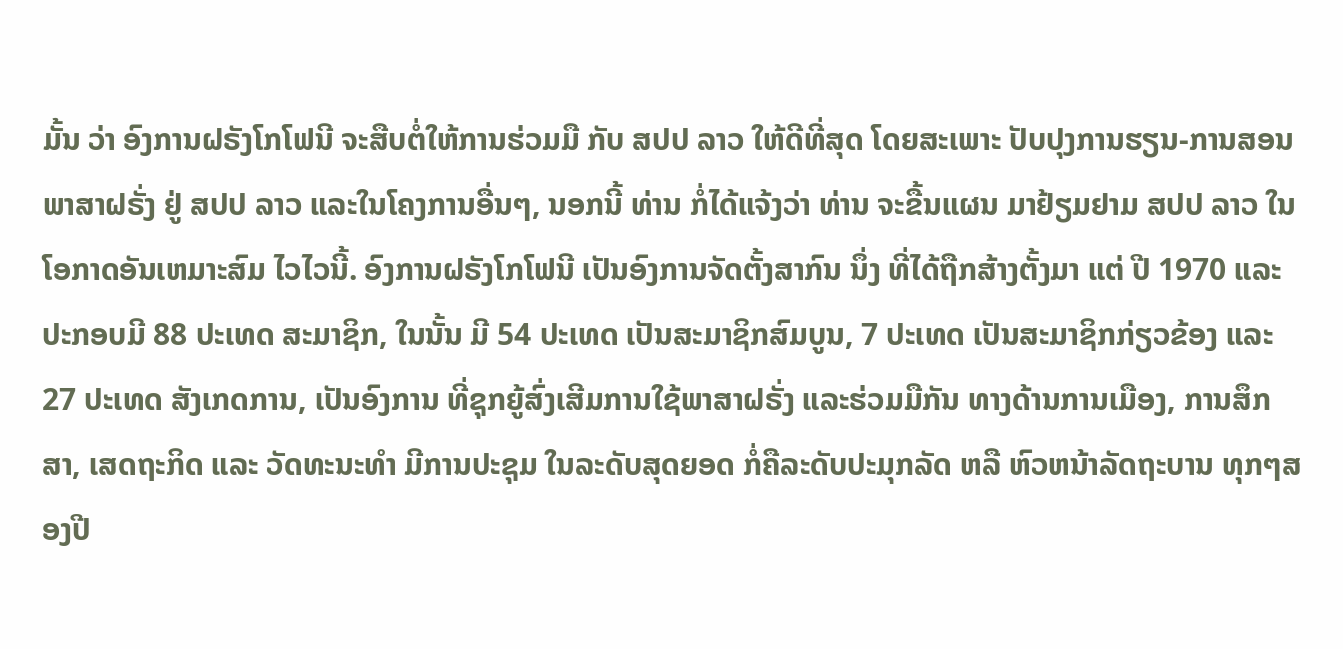ມັ້ນ ວ່າ ອົງການຝຣັງໂກໂຟນີ ຈະສືບຕໍ່ໃຫ້ການຮ່ວມມື ກັບ ສປປ ລາວ ໃຫ້ດີທີ່ສຸດ ໂດຍສະເພາະ ປັບປຸງການຮຽນ-ການສອນພາສາຝຣັ່ງ ຢູ່ ສປປ ລາວ ແລະໃນໂຄງການອື່ນໆ, ນອກນີ້ ທ່ານ ກໍ່ໄດ້ແຈ້ງວ່າ ທ່ານ ຈະຂື້ນແຜນ ມາຢ້ຽມຢາມ ສປປ ລາວ ໃນໂອກາດອັນເຫມາະສົມ ໄວໄວນີ້. ອົງການຝຣັງໂກໂຟນີ ເປັນອົງການຈັດຕັ້ງສາກົນ ນຶ່ງ ທີ່ໄດ້ຖືກສ້າງຕັ້ງມາ ແຕ່ ປີ 1970 ແລະ ປະກອບມີ 88 ປະເທດ ສະມາຊິກ, ໃນນັ້ນ ມີ 54 ປະເທດ ເປັນສະມາຊິກສົມບູນ, 7 ປະເທດ ເປັນສະມາຊິກກ່ຽວຂ້ອງ ແລະ 27 ປະເທດ ສັງເກດການ, ເປັນອົງການ ທີ່ຊຸກຍູ້ສົ່ງເສີມການໃຊ້ພາສາຝຣັ່ງ ແລະຮ່ວມມືກັນ ທາງດ້ານການເມືອງ, ການສຶກສາ, ເສດຖະກິດ ແລະ ວັດທະນະທຳ ມີການປະຊຸມ ໃນລະດັບສຸດຍອດ ກໍ່ຄືລະດັບປະມຸກລັດ ຫລື ຫົວຫນ້າລັດຖະບານ ທຸກໆສອງປີ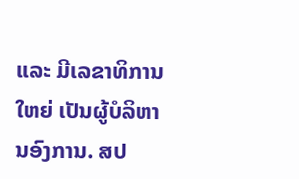ແລະ ມີເລຂາທິການໃຫຍ່ ເປັນຜູ້ບໍລິຫານອົງການ. ສປ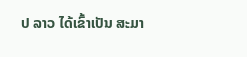ປ ລາວ ໄດ້ເຂົ້າເປັນ ສະມາ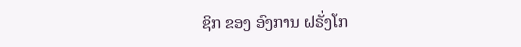ຊິກ ຂອງ ອົງການ ຝຣັ່ງໂກ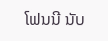ໂຟນນີ ນັບ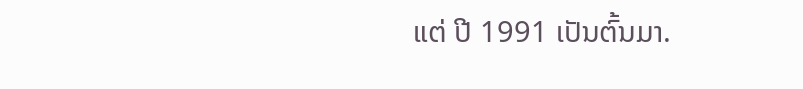ແຕ່ ປີ 1991 ເປັນຕົ້ນມາ.